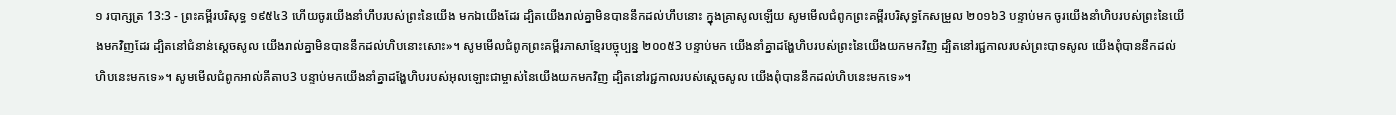១ របាក្សត្រ 13:3 - ព្រះគម្ពីរបរិសុទ្ធ ១៩៥៤3 ហើយចូរយើងនាំហឹបរបស់ព្រះនៃយើង មកឯយើងដែរ ដ្បិតយើងរាល់គ្នាមិនបាននឹកដល់ហឹបនោះ ក្នុងគ្រាសូលឡើយ សូមមើលជំពូកព្រះគម្ពីរបរិសុទ្ធកែសម្រួល ២០១៦3 បន្ទាប់មក ចូរយើងនាំហិបរបស់ព្រះនៃយើងមកវិញដែរ ដ្បិតនៅជំនាន់ស្ដេចសូល យើងរាល់គ្នាមិនបាននឹកដល់ហិបនោះសោះ»។ សូមមើលជំពូកព្រះគម្ពីរភាសាខ្មែរបច្ចុប្បន្ន ២០០៥3 បន្ទាប់មក យើងនាំគ្នាដង្ហែហិបរបស់ព្រះនៃយើងយកមកវិញ ដ្បិតនៅរជ្ជកាលរបស់ព្រះបាទសូល យើងពុំបាននឹកដល់ហិបនេះមកទេ»។ សូមមើលជំពូកអាល់គីតាប3 បន្ទាប់មកយើងនាំគ្នាដង្ហែហិបរបស់អុលឡោះជាម្ចាស់នៃយើងយកមកវិញ ដ្បិតនៅរជ្ជកាលរបស់ស្តេចសូល យើងពុំបាននឹកដល់ហិបនេះមកទេ»។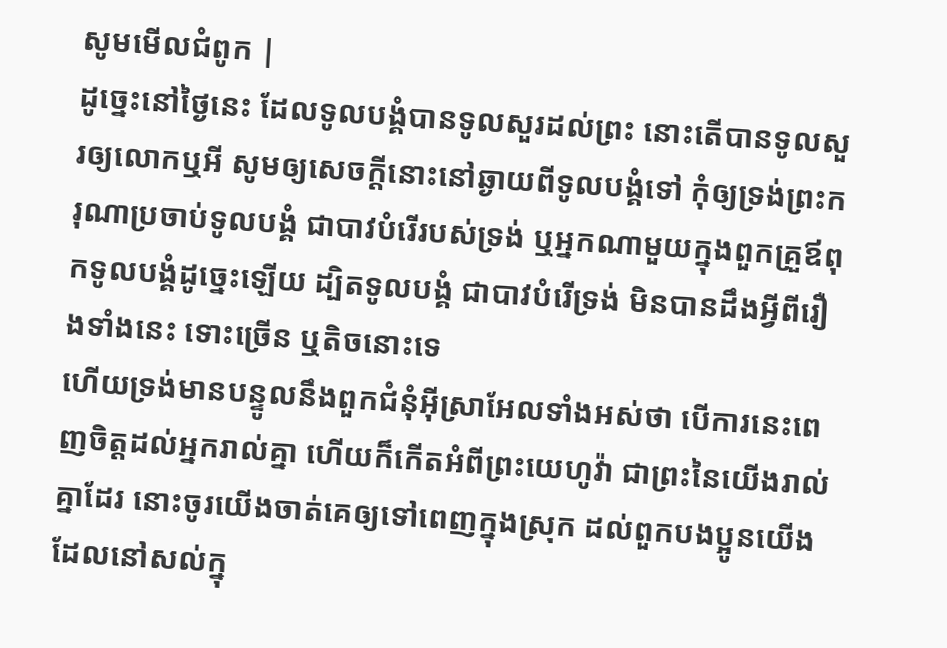សូមមើលជំពូក |
ដូច្នេះនៅថ្ងៃនេះ ដែលទូលបង្គំបានទូលសួរដល់ព្រះ នោះតើបានទូលសួរឲ្យលោកឬអី សូមឲ្យសេចក្ដីនោះនៅឆ្ងាយពីទូលបង្គំទៅ កុំឲ្យទ្រង់ព្រះករុណាប្រចាប់ទូលបង្គំ ជាបាវបំរើរបស់ទ្រង់ ឬអ្នកណាមួយក្នុងពួកគ្រួឪពុកទូលបង្គំដូច្នេះឡើយ ដ្បិតទូលបង្គំ ជាបាវបំរើទ្រង់ មិនបានដឹងអ្វីពីរឿងទាំងនេះ ទោះច្រើន ឬតិចនោះទេ
ហើយទ្រង់មានបន្ទូលនឹងពួកជំនុំអ៊ីស្រាអែលទាំងអស់ថា បើការនេះពេញចិត្តដល់អ្នករាល់គ្នា ហើយក៏កើតអំពីព្រះយេហូវ៉ា ជាព្រះនៃយើងរាល់គ្នាដែរ នោះចូរយើងចាត់គេឲ្យទៅពេញក្នុងស្រុក ដល់ពួកបងប្អូនយើង ដែលនៅសល់ក្នុ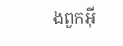ងពួកអ៊ី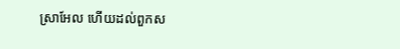ស្រាអែល ហើយដល់ពួកស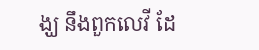ង្ឃ នឹងពួកលេវី ដែ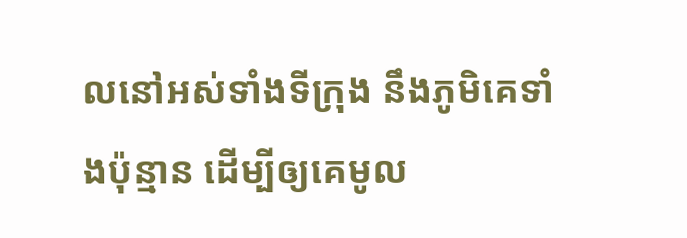លនៅអស់ទាំងទីក្រុង នឹងភូមិគេទាំងប៉ុន្មាន ដើម្បីឲ្យគេមូល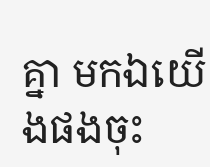គ្នា មកឯយើងផងចុះ